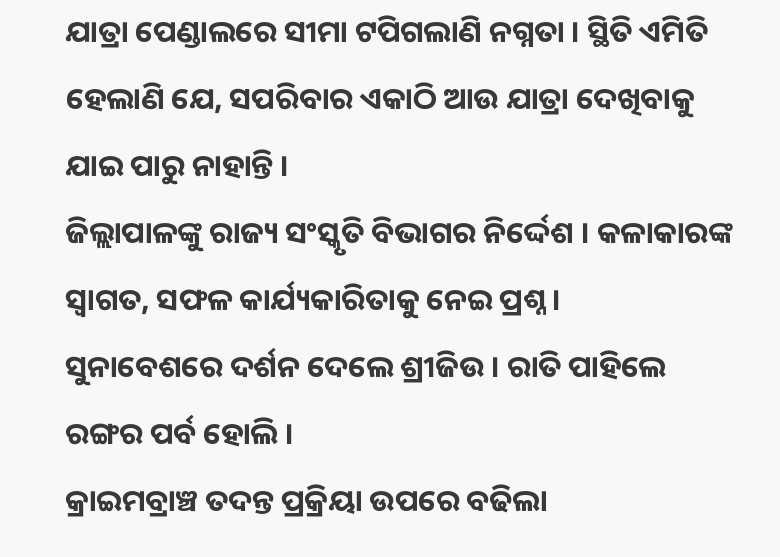ଯାତ୍ରା ପେଣ୍ଡାଲରେ ସୀମା ଟପିଗଲାଣି ନଗ୍ନତା । ସ୍ଥିତି ଏମିତି ହେଲାଣି ଯେ, ସପରିବାର ଏକାଠି ଆଉ ଯାତ୍ରା ଦେଖିବାକୁ ଯାଇ ପାରୁ ନାହାନ୍ତି ।
ଜିଲ୍ଲାପାଳଙ୍କୁ ରାଜ୍ୟ ସଂସ୍କୃତି ବିଭାଗର ନିର୍ଦ୍ଦେଶ । କଳାକାରଙ୍କ ସ୍ୱାଗତ, ସଫଳ କାର୍ଯ୍ୟକାରିତାକୁ ନେଇ ପ୍ରଶ୍ନ ।
ସୁନାବେଶରେ ଦର୍ଶନ ଦେଲେ ଶ୍ରୀଜିଉ । ରାତି ପାହିଲେ ରଙ୍ଗର ପର୍ବ ହୋଲି ।
କ୍ରାଇମବ୍ରାଞ୍ଚ ତଦନ୍ତ ପ୍ରକ୍ରିୟା ଉପରେ ବଢିଲା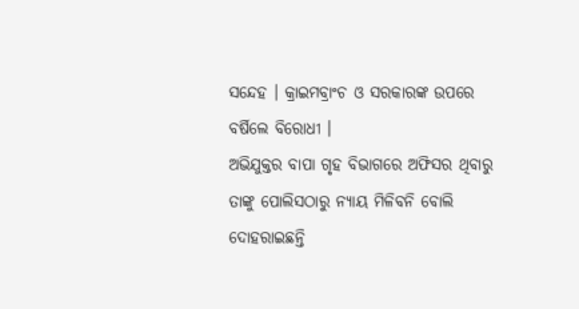ସନ୍ଦେହ । କ୍ରାଇମବ୍ରାଂଚ ଓ ସରକାରଙ୍କ ଉପରେ ବର୍ଷିଲେ ବିରୋଧୀ ।
ଅଭିଯୁକ୍ତର ବାପା ଗୃହ ବିଭାଗରେ ଅଫିସର ଥିବାରୁ ତାଙ୍କୁ ପୋଲିସଠାରୁ ନ୍ୟାୟ ମିଳିବନି ବୋଲି ଦୋହରାଇଛନ୍ତି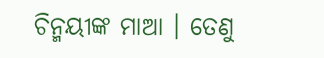ଚିନ୍ମୟୀଙ୍କ ମାଆ । ତେଣୁ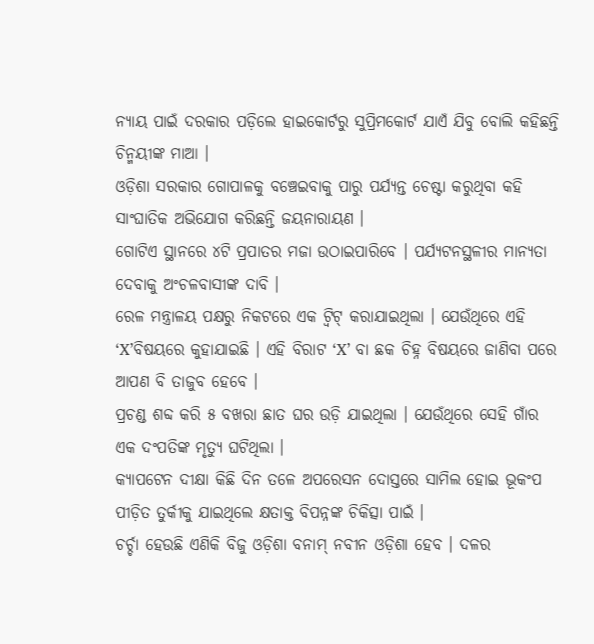ନ୍ୟାୟ ପାଇଁ ଦରକାର ପଡ଼ିଲେ ହାଇକୋର୍ଟରୁ ସୁପ୍ରିମକୋର୍ଟ ଯାଏଁ ଯିବୁ ବୋଲି କହିଛନ୍ତି ଚିନ୍ମୟୀଙ୍କ ମାଆ ।
ଓଡ଼ିଶା ସରକାର ଗୋପାଳକୁ ବଞ୍ଚେଇବାକୁ ପାରୁ ପର୍ଯ୍ୟନ୍ତ ଚେଷ୍ଟା କରୁଥିବା କହି ସାଂଘାତିକ ଅଭିଯୋଗ କରିଛନ୍ତି ଜୟନାରାୟଣ ।
ଗୋଟିଏ ସ୍ଥାନରେ ୪ଟି ପ୍ରପାତର ମଜା ଉଠାଇପାରିବେ । ପର୍ଯ୍ୟଟନସ୍ଥଳୀର ମାନ୍ୟତା ଦେବାକୁ ଅଂଚଳବାସୀଙ୍କ ଦାବି ।
ରେଳ ମନ୍ତ୍ରାଳୟ ପକ୍ଷରୁ ନିକଟରେ ଏକ ଟ୍ୱିଟ୍ କରାଯାଇଥିଲା । ଯେଉଁଥିରେ ଏହି ‘X’ବିଷୟରେ କୁହାଯାଇଛି । ଏହି ବିରାଟ ‘X’ ବା ଛକ ଚିହ୍ନ ବିଷୟରେ ଜାଣିବା ପରେ ଆପଣ ବି ତାଜୁବ ହେବେ ।
ପ୍ରଚଣ୍ଡ ଶବ୍ଦ କରି ୫ ବଖରା ଛାତ ଘର ଉଡ଼ି ଯାଇଥିଲା । ଯେଉଁଥିରେ ସେହି ଗାଁର ଏକ ଦଂପତିଙ୍କ ମୃତ୍ୟୁ ଘଟିଥିଲା ।
କ୍ୟାପଟେନ ଦୀକ୍ଷା କିଛି ଦିନ ତଳେ ଅପରେସନ ଦୋସ୍ତରେ ସାମିଲ ହୋଇ ଭୂକଂପ ପୀଡ଼ିତ ତୁର୍କୀକୁ ଯାଇଥିଲେ କ୍ଷତାକ୍ତ ବିପନ୍ନଙ୍କ ଚିକିତ୍ସା ପାଇଁ ।
ଚର୍ଚ୍ଚା ହେଉଛି ଏଣିକି ବିଜୁ ଓଡ଼ିଶା ବନାମ୍ ନବୀନ ଓଡ଼ିଶା ହେବ । ଦଳର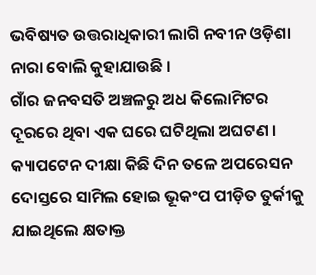ଭବିଷ୍ୟତ ଉତ୍ତରାଧିକାରୀ ଲାଗି ନବୀନ ଓଡ଼ିଶା ନାରା ବୋଲି କୁହାଯାଉଛି ।
ଗାଁର ଜନବସତି ଅଞ୍ଚଳରୁ ଅଧ କିଲୋମିଟର ଦୂରରେ ଥିବା ଏକ ଘରେ ଘଟିଥିଲା ଅଘଟଣ ।
କ୍ୟାପଟେନ ଦୀକ୍ଷା କିଛି ଦିନ ତଳେ ଅପରେସନ ଦୋସ୍ତରେ ସାମିଲ ହୋଇ ଭୂକଂପ ପୀଡ଼ିତ ତୁର୍କୀକୁ ଯାଇଥିଲେ କ୍ଷତାକ୍ତ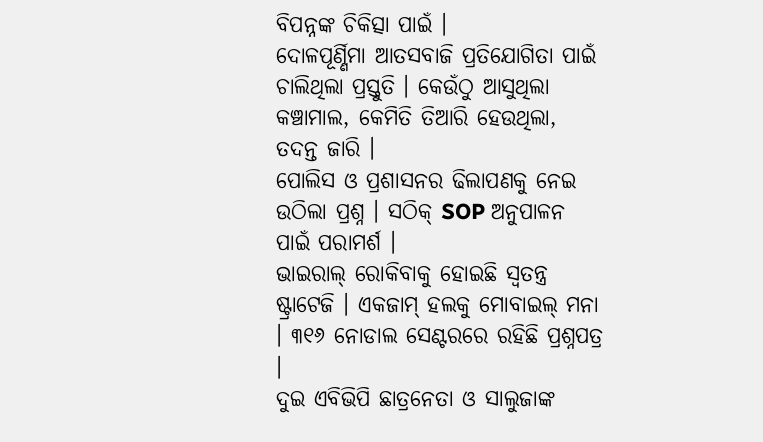ବିପନ୍ନଙ୍କ ଚିକିତ୍ସା ପାଇଁ ।
ଦୋଳପୂର୍ଣ୍ଣିମା ଆତସବାଜି ପ୍ରତିଯୋଗିତା ପାଇଁ ଚାଲିଥିଲା ପ୍ରସ୍ତୁତି । କେଉଁଠୁ ଆସୁଥିଲା କଞ୍ଚାମାଲ, କେମିତି ତିଆରି ହେଉଥିଲା, ତଦନ୍ତ ଜାରି ।
ପୋଲିସ ଓ ପ୍ରଶାସନର ଢିଲାପଣକୁ ନେଇ ଉଠିଲା ପ୍ରଶ୍ନ । ସଠିକ୍ SOP ଅନୁପାଳନ ପାଇଁ ପରାମର୍ଶ ।
ଭାଇରାଲ୍ ରୋକିବାକୁ ହୋଇଛି ସ୍ୱତନ୍ତ୍ର ଷ୍ଟ୍ରାଟେଜି । ଏକଜାମ୍ ହଲକୁ ମୋବାଇଲ୍ ମନା । ୩୧୬ ନୋଡାଲ ସେଣ୍ଟରରେ ରହିଛି ପ୍ରଶ୍ନପତ୍ର ।
ଦୁଇ ଏବିଭିପି ଛାତ୍ରନେତା ଓ ସାଲୁଜାଙ୍କ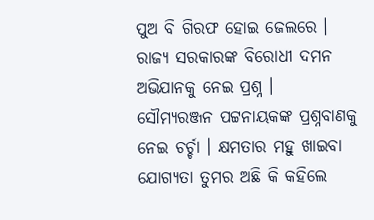ପୁଅ ବି ଗିରଫ ହୋଇ ଜେଲରେ । ରାଜ୍ୟ ସରକାରଙ୍କ ବିରୋଧୀ ଦମନ ଅଭିଯାନକୁ ନେଇ ପ୍ରଶ୍ନ ।
ସୌମ୍ୟରଞ୍ଜନ ପଟ୍ଟନାୟକଙ୍କ ପ୍ରଶ୍ନବାଣକୁ ନେଇ ଚର୍ଚ୍ଚା । କ୍ଷମତାର ମହୁ ଖାଇବା ଯୋଗ୍ୟତା ତୁମର ଅଛି କି କହିଲେ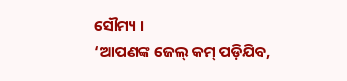ସୌମ୍ୟ ।
‘ଆପଣଙ୍କ ଜେଲ୍ କମ୍ ପଡ଼ିଯିବ,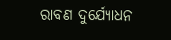ରାବଣ ଦୁର୍ଯ୍ୟୋଧନ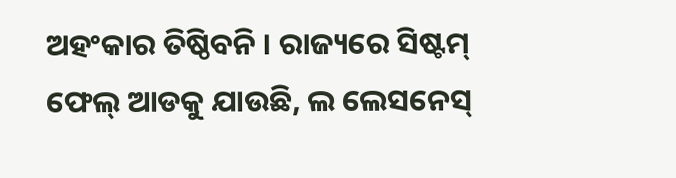ଅହଂକାର ତିଷ୍ଠିବନି । ରାଜ୍ୟରେ ସିଷ୍ଟମ୍ ଫେଲ୍ ଆଡକୁ ଯାଉଛି, ଲ ଲେସନେସ୍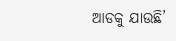ଆଡକୁ ଯାଉଛି’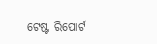ଟେଷ୍ଟ ରିପୋର୍ଟ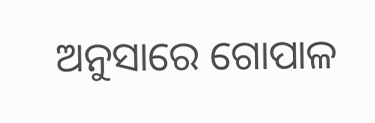ଅନୁସାରେ ଗୋପାଳ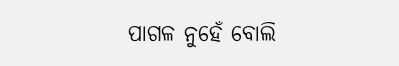ପାଗଳ ନୁହେଁ ବୋଲି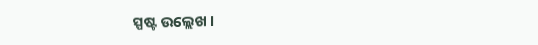ସ୍ପଷ୍ଟ ଉଲ୍ଲେଖ ।